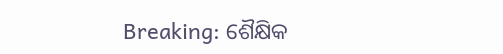Breaking: ଶୈକ୍ଷିକ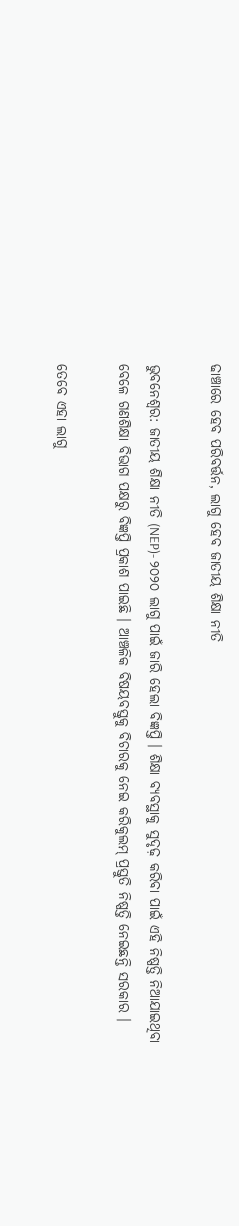ଢାଞ୍ଚାରେ ହେବ ପରିବର୍ତ୍ତନ, ଲାଗୁ ହେବ ଜାତୀୟ ଶିକ୍ଷା ନୀତି

ଭୁବନେଶ୍ବର: ଜାତୀୟ ଶିକ୍ଷା ନୀତି (NEP)- ୨୦୨୦ ଲାଗୁ ପାଇଁ ଜାରି ହେଲା ବିଜ୍ଞପ୍ତି । ଶିକ୍ଷା ବ୍ୟବସ୍ଥାକୁ ସୁଦୃଢ଼ କରିବା ପାଇଁ ଏହି ନିଷ୍ପତ୍ତି ନିଆଯାଇଥିବା ବେଳେ ଗଣଶିକ୍ଷା ବିଭାଗ ପକ୍ଷରୁ ବିଜ୍ଞପ୍ତି ପ୍ରକାଶ ପାଇଛି । ଆଞ୍ଚଳିକ ବିଷୟବସ୍ତୁକୁ ବିଚାରକୁ ନେଇ କରିକୁଲମ୍‌ ପ୍ରସ୍ତୁତି ନିଷ୍ପତ୍ତି ନେଇଛନ୍ତି ସରକାର ।

ତେବେ ଏହା ଲାଗୁ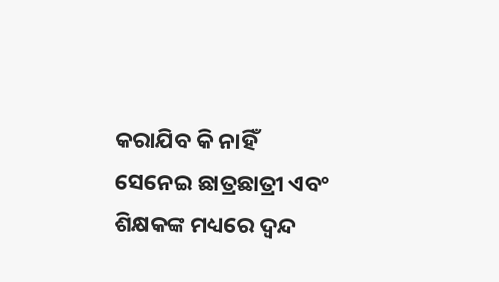କରାଯିବ କି ନାହିଁ ସେନେଇ ଛାତ୍ରଛାତ୍ରୀ ଏବଂ ଶିକ୍ଷକଙ୍କ ମଧ୍ୟରେ ଦ୍ବନ୍ଦ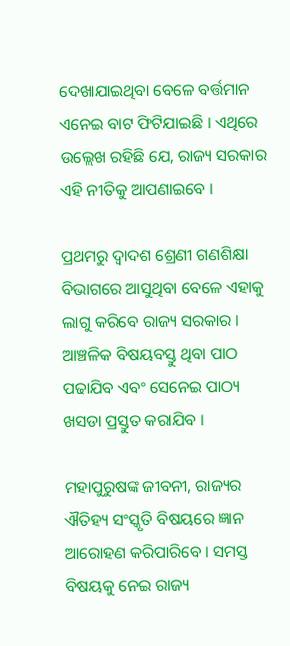ଦେଖାଯାଇଥିବା ବେଳେ ବର୍ତ୍ତମାନ ଏନେଇ ବାଟ ଫିଟିଯାଇଛି । ଏଥିରେ ଉଲ୍ଲେଖ ରହିଛି ଯେ, ରାଜ୍ୟ ସରକାର ଏହି ନୀତିକୁ ଆପଣାଇବେ ।

ପ୍ରଥମରୁ ଦ୍ବାଦଶ ଶ୍ରେଣୀ ଗଣଶିକ୍ଷା ବିଭାଗରେ ଆସୁଥିବା ବେଳେ ଏହାକୁ ଲାଗୁ କରିବେ ରାଜ୍ୟ ସରକାର । ଆଞ୍ଚଳିକ ବିଷୟବସ୍ତୁ ଥିବା ପାଠ ପଢାଯିବ ଏବଂ ସେନେଇ ପାଠ୍ୟ ଖସଡା ପ୍ରସ୍ତୁତ କରାଯିବ ।

ମହାପୁରୁଷଙ୍କ ଜୀବନୀ, ରାଜ୍ୟର ଐତିହ୍ୟ ସଂସ୍କୃତି ବିଷୟରେ ଜ୍ଞାନ ଆରୋହଣ କରିପାରିବେ । ସମସ୍ତ ବିଷୟକୁ ନେଇ ରାଜ୍ୟ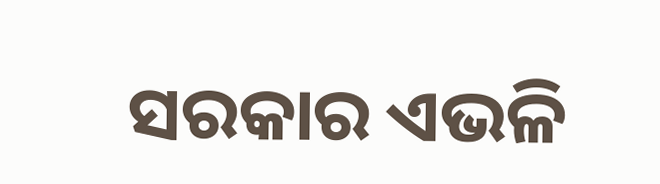ସରକାର ଏଭଳି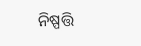ନିଷ୍ପତ୍ତି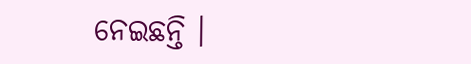ନେଇଛନ୍ତି ।